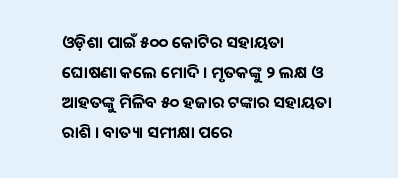ଓଡ଼ିଶା ପାଇଁ ୫୦୦ କୋଟିର ସହାୟତା ଘୋଷଣା କଲେ ମୋଦି । ମୃତକଙ୍କୁ ୨ ଲକ୍ଷ ଓ ଆହତଙ୍କୁ ମିଳିବ ୫୦ ହଜାର ଟଙ୍କାର ସହାୟତା ରାଶି । ବାତ୍ୟା ସମୀକ୍ଷା ପରେ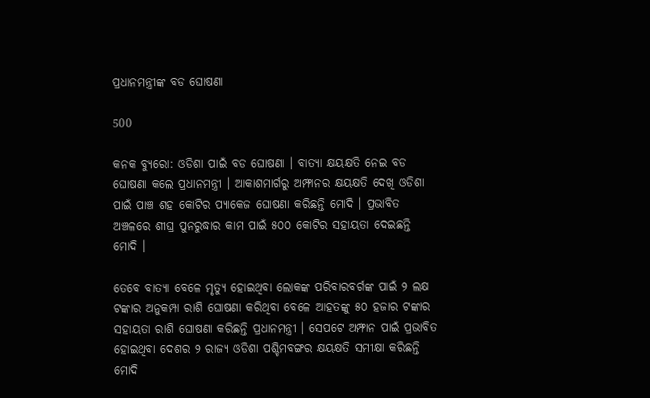ପ୍ରଧାନମନ୍ତ୍ରୀଙ୍କ ବଡ ଘୋଷଣା

500

କନକ ବ୍ୟୁରୋ: ଓଡିଶା ପାଇଁ ବଡ ଘୋଷଣା । ବାତ୍ୟା କ୍ଷୟକ୍ଷତି ନେଇ ବଡ ଘୋଷଣା କଲେ ପ୍ରଧାନମନ୍ତ୍ରୀ । ଆକାଶମାର୍ଗରୁ ଅମ୍ଫାନର କ୍ଷୟକ୍ଷତି ଦେଖି ଓଡିଶା ପାଇଁ ପାଞ୍ଚ ଶହ କୋଟିର ପ୍ୟାକେଜ ଘୋଷଣା କରିଛନ୍ତି ମୋଦି । ପ୍ରଭାବିତ ଅଞ୍ଚଳରେ ଶୀଘ୍ର ପୁନରୁଦ୍ଧାର କାମ ପାଇଁ ୫୦୦ କୋଟିର ସହାୟତା ଦେଇଛନ୍ତି ମୋଦି ।

ତେବେ ବାତ୍ୟା ବେଳେ ମୃତ୍ୟୁ ହୋଇଥିବା ଲୋକଙ୍କ ପରିବାରବର୍ଗଙ୍କ ପାଇଁ ୨ ଲକ୍ଷ ଟଙ୍କାର ଅନୁକମ୍ପା ରାଶି ଘୋଷଣା କରିଥିବା ବେଳେ ଆହତଙ୍କୁ ୫୦ ହଜାର ଟଙ୍କାର ସହାୟତା ରାଶି ଘୋଷଣା କରିଛନ୍ତି ପ୍ରଧାନମନ୍ତ୍ରୀ । ସେପଟେ ଅମ୍ଫାନ ପାଇଁ ପ୍ରଭାବିତ ହୋଇଥିବା ଦେଶର ୨ ରାଜ୍ୟ ଓଡିଶା ପଶ୍ଚିମବଙ୍ଗର କ୍ଷୟକ୍ଷତି ସମୀକ୍ଷା କରିଛନ୍ତି ମୋଦି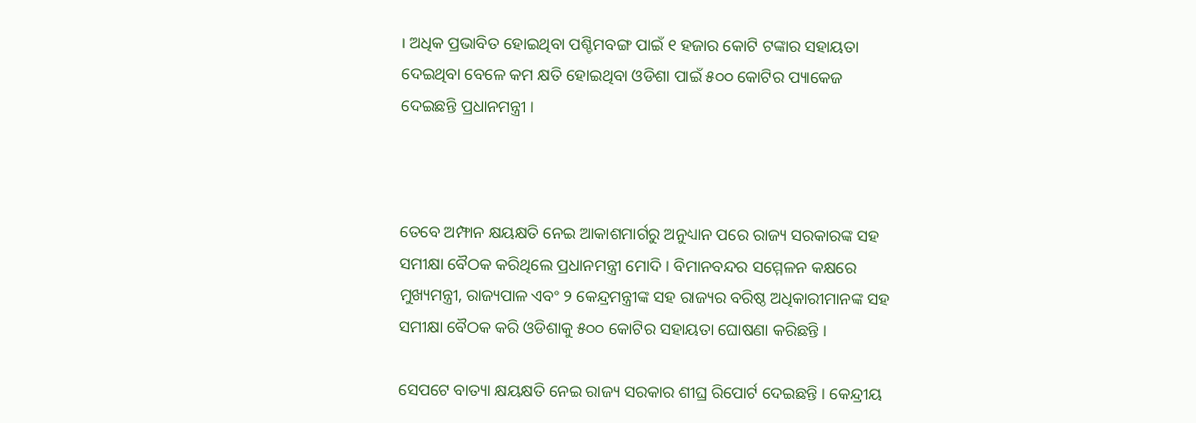। ଅଧିକ ପ୍ରଭାବିତ ହୋଇଥିବା ପଶ୍ଚିମବଙ୍ଗ ପାଇଁ ୧ ହଜାର କୋଟି ଟଙ୍କାର ସହାୟତା ଦେଇଥିବା ବେଳେ କମ କ୍ଷତି ହୋଇଥିବା ଓଡିଶା ପାଇଁ ୫୦୦ କୋଟିର ପ୍ୟାକେଜ ଦେଇଛନ୍ତି ପ୍ରଧାନମନ୍ତ୍ରୀ ।



ତେବେ ଅମ୍ଫାନ କ୍ଷୟକ୍ଷତି ନେଇ ଆକାଶମାର୍ଗରୁ ଅନୁଧ୍ୟାନ ପରେ ରାଜ୍ୟ ସରକାରଙ୍କ ସହ ସମୀକ୍ଷା ବୈଠକ କରିଥିଲେ ପ୍ରଧାନମନ୍ତ୍ରୀ ମୋଦି । ବିମାନବନ୍ଦର ସମ୍ମେଳନ କକ୍ଷରେ ମୁଖ୍ୟମନ୍ତ୍ରୀ, ରାଜ୍ୟପାଳ ଏବଂ ୨ କେନ୍ଦ୍ରମନ୍ତ୍ରୀଙ୍କ ସହ ରାଜ୍ୟର ବରିଷ୍ଠ ଅଧିକାରୀମାନଙ୍କ ସହ ସମୀକ୍ଷା ବୈଠକ କରି ଓଡିଶାକୁ ୫୦୦ କୋଟିର ସହାୟତା ଘୋଷଣା କରିଛନ୍ତି ।

ସେପଟେ ବାତ୍ୟା କ୍ଷୟକ୍ଷତି ନେଇ ରାଜ୍ୟ ସରକାର ଶୀଘ୍ର ରିପୋର୍ଟ ଦେଇଛନ୍ତି । କେନ୍ଦ୍ରୀୟ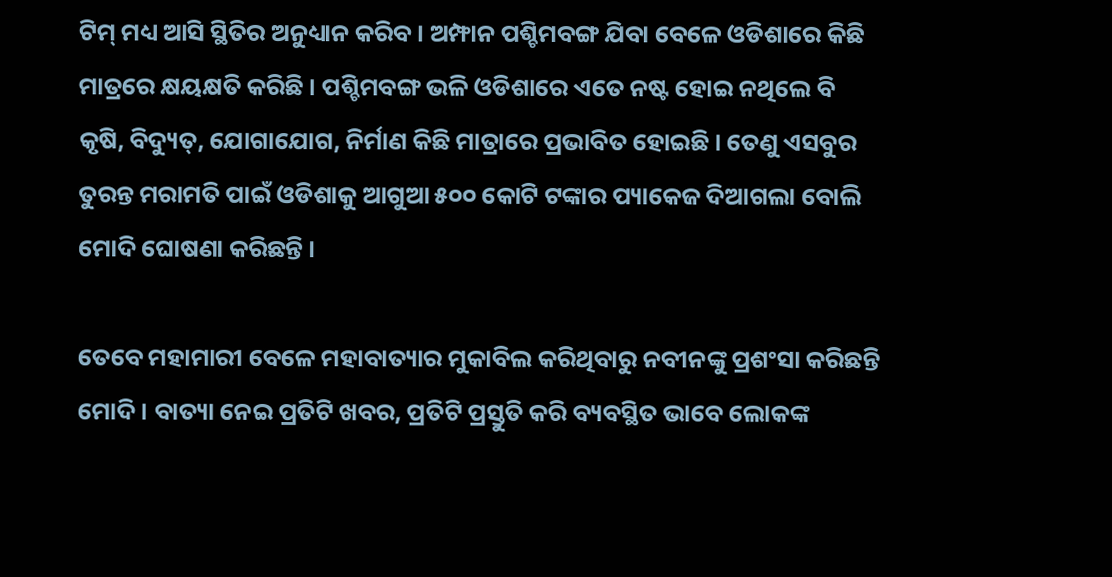ଟିମ୍ ମଧ୍ୟ ଆସି ସ୍ଥିତିର ଅନୁଧ୍ୟାନ କରିବ । ଅମ୍ଫାନ ପଶ୍ଚିମବଙ୍ଗ ଯିବା ବେଳେ ଓଡିଶାରେ କିଛି ମାତ୍ରରେ କ୍ଷୟକ୍ଷତି କରିଛି । ପଶ୍ଚିମବଙ୍ଗ ଭଳି ଓଡିଶାରେ ଏତେ ନଷ୍ଟ ହୋଇ ନଥିଲେ ବି କୃଷି, ବିଦ୍ୟୁତ୍, ଯୋଗାଯୋଗ, ନିର୍ମାଣ କିଛି ମାତ୍ରାରେ ପ୍ରଭାବିତ ହୋଇଛି । ତେଣୁ ଏସବୁର ତୁରନ୍ତ ମରାମତି ପାଇଁ ଓଡିଶାକୁ ଆଗୁଆ ୫୦୦ କୋଟି ଟଙ୍କାର ପ୍ୟାକେଜ ଦିଆଗଲା ବୋଲି ମୋଦି ଘୋଷଣା କରିଛନ୍ତି ।

ତେବେ ମହାମାରୀ ବେଳେ ମହାବାତ୍ୟାର ମୁକାବିଲ କରିଥିବାରୁ ନବୀନଙ୍କୁ ପ୍ରଶଂସା କରିଛନ୍ତି ମୋଦି । ବାତ୍ୟା ନେଇ ପ୍ରତିଟି ଖବର, ପ୍ରତିଟି ପ୍ରସ୍ତୁତି କରି ବ୍ୟବସ୍ଥିତ ଭାବେ ଲୋକଙ୍କ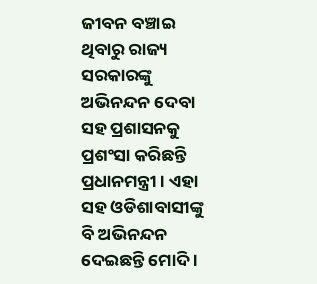ଜୀବନ ବଞ୍ଚାଇ ଥିବାରୁ ରାଜ୍ୟ ସରକାରଙ୍କୁ ଅଭିନନ୍ଦନ ଦେବା ସହ ପ୍ରଶାସନକୁ ପ୍ରଶଂସା କରିଛନ୍ତି ପ୍ରଧାନମନ୍ତ୍ରୀ । ଏହା ସହ ଓଡିଶାବାସୀଙ୍କୁ ବି ଅଭିନନ୍ଦନ ଦେଇଛନ୍ତି ମୋଦି ।